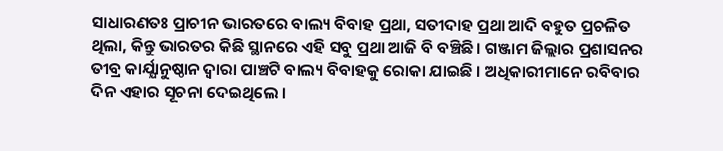ସାଧାରଣତଃ ପ୍ରାଚୀନ ଭାରତରେ ବାଲ୍ୟ ବିବାହ ପ୍ରଥା, ସତୀଦାହ ପ୍ରଥା ଆଦି ବହୁତ ପ୍ରଚଳିତ ଥିଲା, କିନ୍ତୁ ଭାରତର କିଛି ସ୍ଥାନରେ ଏହି ସବୁ ପ୍ରଥା ଆଜି ବି ବଞ୍ଚିଛି। ଗଞ୍ଜାମ ଜିଲ୍ଲାର ପ୍ରଶାସନର ତୀବ୍ର କାର୍ଯ୍ଯାନୁଷ୍ଠାନ ଦ୍ଵାରା ପାଞ୍ଚଟି ବାଲ୍ୟ ବିବାହକୁ ରୋକା ଯାଇଛି । ଅଧିକାରୀମାନେ ରବିବାର ଦିନ ଏହାର ସୂଚନା ଦେଇଥିଲେ ।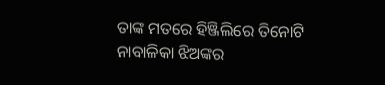ତାଙ୍କ ମତରେ ହିଞ୍ଜିଲିରେ ତିନୋଟି ନାବାଳିକା ଝିଅଙ୍କର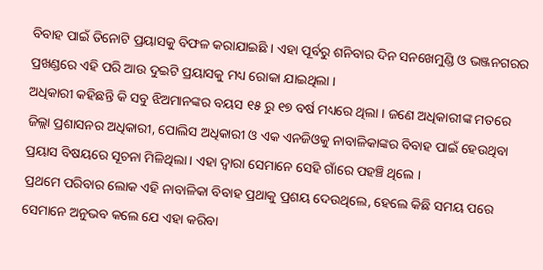ବିବାହ ପାଇଁ ତିନୋଟି ପ୍ରୟାସକୁ ବିଫଳ କରାଯାଇଛି । ଏହା ପୂର୍ବରୁ ଶନିବାର ଦିନ ସନଖେମୁଣ୍ଡି ଓ ଭଞ୍ଜନଗରର ପ୍ରଖଣ୍ଡରେ ଏହି ପରି ଆଉ ଦୁଇଟି ପ୍ରୟାସକୁ ମଧ୍ୟ ରୋକା ଯାଇଥିଲା ।
ଅଧିକାରୀ କହିଛନ୍ତି କି ସବୁ ଝିଅମାନଙ୍କର ବୟସ ୧୫ ରୁ ୧୭ ବର୍ଷ ମଧ୍ୟରେ ଥିଲା । ଜଣେ ଅଧିକାରୀଙ୍କ ମତରେ ଜିଲ୍ଲା ପ୍ରଶାସନର ଅଧିକାରୀ, ପୋଲିସ ଅଧିକାରୀ ଓ ଏକ ଏନଜିଓକୁ ନାବାଳିକାଙ୍କର ବିବାହ ପାଇଁ ହେଉଥିବା ପ୍ରୟାସ ବିଷୟରେ ସୂଚନା ମିଳିଥିଲା । ଏହା ଦ୍ଵାରା ସେମାନେ ସେହି ଗାଁରେ ପହଞ୍ଚି ଥିଲେ ।
ପ୍ରଥମେ ପରିବାର ଲୋକ ଏହି ନାବାଳିକା ବିବାହ ପ୍ରଥାକୁ ପ୍ରଶୟ ଦେଉଥିଲେ, ହେଲେ କିଛି ସମୟ ପରେ ସେମାନେ ଅନୁଭବ କଲେ ଯେ ଏହା କରିବା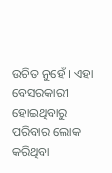ଉଚିତ ନୁହେଁ । ଏହା ବେସରକାରୀ ହୋଇଥିବାରୁ ପରିବାର ଲୋକ କରିଥିବା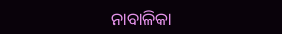ନାବାଳିକା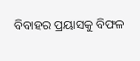ବିବାହର ପ୍ରୟାସକୁ ବିଫଳ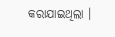କରାଯାଇଥିଲା ।